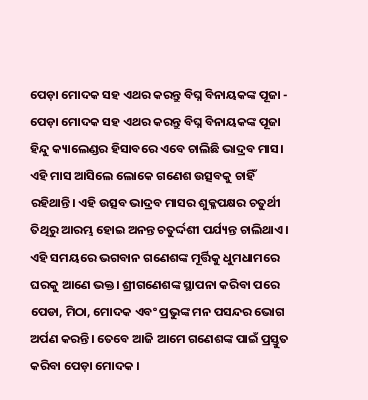ପେଡ଼ା ମୋଦକ ସହ ଏଥର କରନ୍ତୁ ବିଘ୍ନ ବିନାୟକଙ୍କ ପୂଜା - ପେଡ଼ା ମୋଦକ ସହ ଏଥର କରନ୍ତୁ ବିଘ୍ନ ବିନାୟକଙ୍କ ପୂଜା
ହିନ୍ଦୁ କ୍ୟାଲେଣ୍ଡର ହିସାବରେ ଏବେ ଚାଲିଛି ଭାଦ୍ରବ ମାସ। ଏହି ମାସ ଆସିଲେ ଲୋକେ ଗଣେଶ ଉତ୍ସବକୁ ଚାହିଁ ରହିଥାନ୍ତି। ଏହି ଉତ୍ସବ ଭାଦ୍ରବ ମାସର ଶୁକ୍ଳପକ୍ଷର ଚତୁର୍ଥୀ ତିଥିରୁ ଆରମ୍ଭ ହୋଇ ଅନନ୍ତ ଚତୁର୍ଦ୍ଦଶୀ ପର୍ଯ୍ୟନ୍ତ ଚାଲିଥାଏ। ଏହି ସମୟରେ ଭଗବାନ ଗଣେଶଙ୍କ ମୂର୍ତ୍ତିକୁ ଧୁମଧାମରେ ଘରକୁ ଆଣେ ଭକ୍ତ। ଶ୍ରୀଗଣେଶଙ୍କ ସ୍ଥାପନା କରିବା ପରେ ପେଡା, ମିଠା, ମୋଦକ ଏବଂ ପ୍ରଭୁଙ୍କ ମନ ପସନ୍ଦର ଭୋଗ ଅର୍ପଣ କରନ୍ତି। ତେବେ ଆଜି ଆମେ ଗଣେଶଙ୍କ ପାଇଁ ପ୍ରସ୍ତୁତ କରିବା ପେଡ଼ା ମୋଦକ ।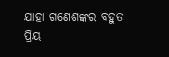ଯାହା ଗଣେଶଙ୍କର ବହୁତ ପ୍ରିୟ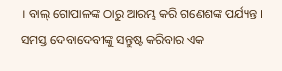। ବାଲ୍ ଗୋପାଳଙ୍କ ଠାରୁ ଆରମ୍ଭ କରି ଗଣେଶଙ୍କ ପର୍ଯ୍ୟନ୍ତ । ସମସ୍ତ ଦେବାଦେବୀଙ୍କୁ ସନ୍ତୁଷ୍ଟ କରିବାର ଏକ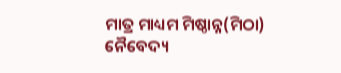ମାତ୍ର ମାଧ୍ୟମ ମିଷ୍ଠାନ୍ନ(ମିଠା) ନୈବେଦ୍ୟ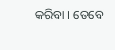କରିବା । ତେବେ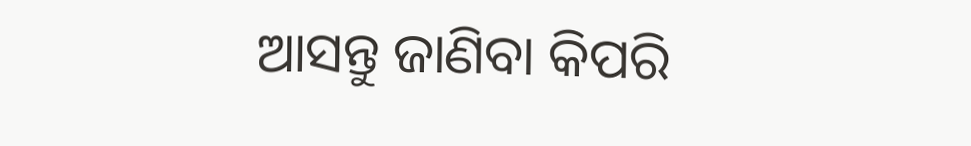ଆସନ୍ତୁ ଜାଣିବା କିପରି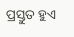ପ୍ରସ୍ତୁତ ହୁଏ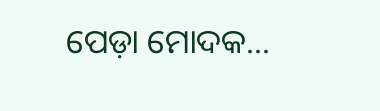ପେଡ଼ା ମୋଦକ...